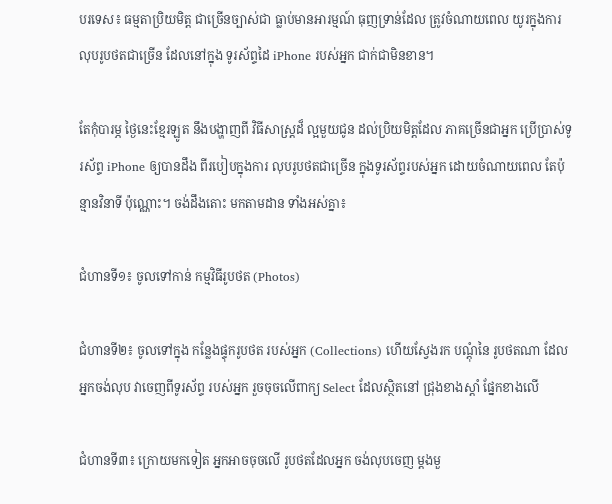បរទេស៖ ធម្មតាប្រិយមិត្ត ជាច្រើនច្បាស់ជា ធ្លាប់មានអារម្មណ៍ ធុញទ្រាន់ដែល ត្រូវចំណាយពេល យូរក្នុងការ លុបរូបថតជាច្រើន ដែលនៅក្នុង ទូរស័ព្ទដៃ iPhone របស់អ្នក ជាក់ជាមិនខាន។

តែកុំបារម្ភ ថ្ងៃនេះខ្មែរឡូត នឹងបង្ហាញពី វិធីសាស្រ្តដ៏ ល្អមួយជូន ដល់ប្រិយមិត្តដែល ភាគច្រើនជាអ្នក ប្រើប្រាស់ទូរស័ព្ទ iPhone ឲ្យបានដឹង ពីរបៀបក្នុងការ លុបរូបថតជាច្រើន ក្នុងទូរស័ព្ទរបស់អ្នក ដោយចំណាយពេល តែប៉ុន្មានវិនាទី ប៉ុណ្ណោះ។ ចង់ដឹងតោះ មកតាមដាន ទាំងអស់គ្នា៖

ជំហានទី១៖ ចូលទៅកាន់ កម្មវិធីរូបថត (Photos)

ជំហានទី២៖ ចូលទៅក្នុង កន្លែងផ្ទុករូបថត របស់អ្នក (Collections) ហើយស្វែងរក បណ្តុំនៃ រូបថតណា ដែលអ្នកចង់លុប វាចេញពីទូរស័ព្ទ របស់អ្នក រួចចុចលើពាក្យ Select ដែលស្ថិតនៅ ជ្រុងខាងស្តាំ ផ្នែកខាងលើ

ជំហានទី៣៖ ក្រោយមកទៀត អ្នកអាចចុចលើ រូបថតដែលអ្នក ចង់លុបចេញ ម្តងមួ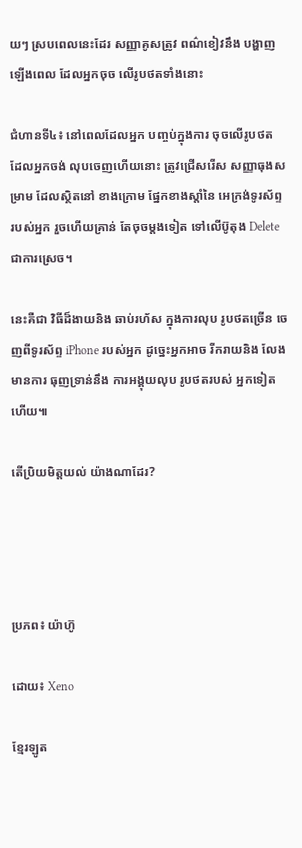យៗ ស្របពេលនេះដែរ សញ្ញាគូសត្រូវ ពណ៌ខៀវនឹង បង្ហាញឡើងពេល ដែលអ្នកចុច លើរូបថតទាំងនោះ

ជំហានទី៤៖ នៅពេលដែលអ្នក បញ្ចប់ក្នុងការ ចុចលើរូបថត ដែលអ្នកចង់ លុបចេញហើយនោះ ត្រូវជ្រើសរើស សញ្ញាធុងសម្រាម ដែលស្ថិតនៅ ខាងក្រោម ផ្នែកខាងស្តាំនៃ អេក្រង់ទូរស័ព្ទ របស់អ្នក រួចហើយគ្រាន់ តែចុចម្តងទៀត ទៅលើប៊ូតុង Delete ជាការស្រេច។

នេះគឺជា វិធីដ៏ងាយនិង ឆាប់រហ័ស ក្នុងការលុប រូបថតច្រើន ចេញពីទូរស័ព្ទ iPhone របស់អ្នក ដូច្នេះអ្នកអាច រីករាយនិង លែងមានការ ធុញទ្រាន់នឹង ការអង្គុយលុប រូបថតរបស់ អ្នកទៀតហើយ៕

តើប្រិយមិត្តយល់ យ៉ាងណាដែរ?




ប្រភព៖ យ៉ាហ៊ូ

ដោយ៖ Xeno

ខ្មែរឡូត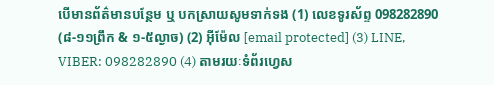បើមានព័ត៌មានបន្ថែម ឬ បកស្រាយសូមទាក់ទង (1) លេខទូរស័ព្ទ 098282890 (៨-១១ព្រឹក & ១-៥ល្ងាច) (2) អ៊ីម៉ែល [email protected] (3) LINE, VIBER: 098282890 (4) តាមរយៈទំព័រហ្វេស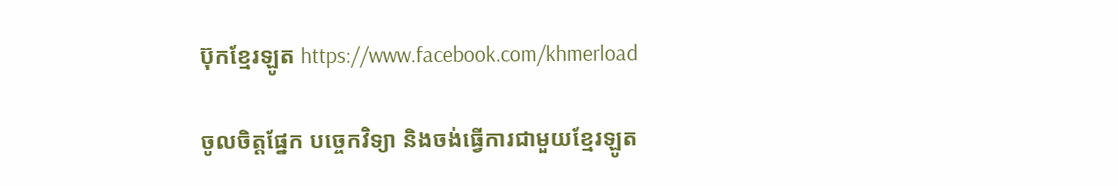ប៊ុកខ្មែរឡូត https://www.facebook.com/khmerload

ចូលចិត្តផ្នែក បច្ចេកវិទ្យា និងចង់ធ្វើការជាមួយខ្មែរឡូត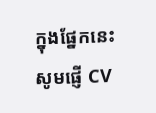ក្នុងផ្នែកនេះ សូមផ្ញើ CV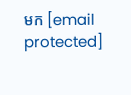មក [email protected]